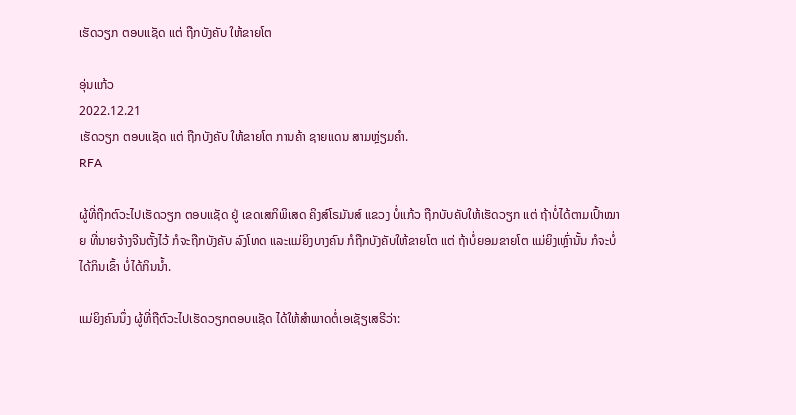ເຮັດວຽກ ຕອບແຊັດ ແຕ່ ຖືກບັງຄັບ ໃຫ້ຂາຍໂຕ

ອຸ່ນແກ້ວ
2022.12.21
ເຮັດວຽກ ຕອບແຊັດ ແຕ່ ຖືກບັງຄັບ ໃຫ້ຂາຍໂຕ ການຄ້າ ຊາຍແດນ ສາມຫຼ່ຽມຄຳ.
RFA

ຜູ້ທີ່ຖືກຕົວະໄປເຮັດວຽກ ຕອບແຊັດ ຢູ່ ເຂດເສກິພິເສດ ຄິງສ໌ໂຣມັນສ໌ ແຂວງ ບໍ່ແກ້ວ ຖືກບັບຄັບໃຫ້ເຮັດວຽກ ແຕ່ ຖ້າບໍ່ໄດ້ຕາມເປົ້າໝາຍ ທີ່ນາຍຈ້າງຈີນຕັ້ງໄວ້ ກໍຈະຖືກບັງຄັບ ລົງໂທດ ແລະແມ່ຍິງບາງຄົນ ກໍຖືກບັງຄັບໃຫ້ຂາຍໂຕ ແຕ່ ຖ້າບໍ່ຍອມຂາຍໂຕ ແມ່ຍິງເຫຼົ່ານັ້ນ ກໍຈະບໍ່ໄດ້ກິນເຂົ້າ ບໍ່ໄດ້ກິນນ້ຳ.

ແມ່ຍິງຄົນນຶ່ງ ຜູ້ທີ່ຖືຕົວະໄປເຮັດວຽກຕອບແຊັດ ໄດ້ໃຫ້ສຳພາດຕໍ່ເອເຊັຽເສຣີວ່າ: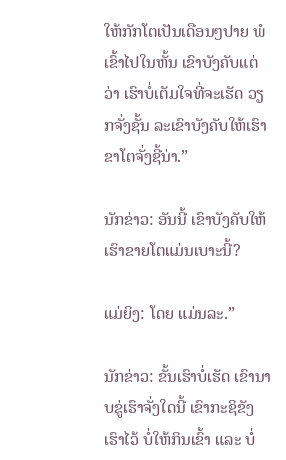ໃຫ້ກັກໂຕເປັນເດືອນໆປາຍ ພໍເຂົ້າໄປໃນຫັ້ນ ເຂົາບັງຄັບແຕ່ວ່າ ເຮົາບໍ່ເຕັມໃຈທີ່ຈະເຮັດ ວຽກຈັ່ງຊັ້ນ ລະເຂົາບັງຄັບໃຫ້ເຮົາຂາໂຕຈັ່ງຊີ້ນ່າ.”

ນັກຂ່າວ: ອັນນີ້ ເຂົາບັງຄັບໃຫ້ເຮົາຂາຍໂຕແມ່ນເບາະນີ້?

ແມ່ຍິງ: ໂດຍ ແມ່ນລະ.”

ນັກຂ່າວ: ຂັ້ນເຮົາບໍ່ເຮັດ ເຂົານາບຂູ່ເຮົາຈັ່ງໃດນີ້ ເຂົາກະຊິຂັງເຮົາໄວ້ ບໍ່ໃຫ້ກິນເຂົ້າ ແລະ ບໍ່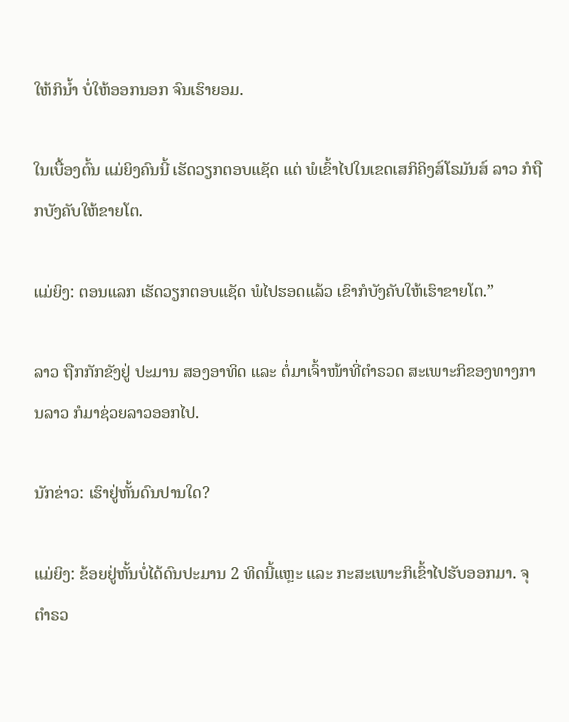ໃຫ້ກິນ້ຳ ບໍ່ໃຫ້ອອກນອກ ຈົນເຮົາຍອມ.

ໃນເບື້ອງຕົ້ນ ແມ່ຍິງຄົນນີ້ ເຮັດວຽກຕອບແຊັດ ແຕ່ ພໍເຂົ້າໄປໃນເຂດເສກິຄິງສ໌ໂຣມັນສ໌ ລາວ ກໍຖືກບັງຄັບໃຫ້ຂາຍໂຕ.

ແມ່ຍິງ: ຕອນແລກ ເຮັດວຽກຕອບແຊັດ ພໍໄປຮອດແລ້ວ ເຂົາກໍບັງຄັບໃຫ້ເຮົາຂາຍໂຕ.”

ລາວ ຖືກກັກຂັງຢູ່ ປະມານ ສອງອາທິດ ແລະ ຕໍ່ມາເຈົ້າໜ້າທີ່ຕຳຣວດ ສະເພາະກິຂອງທາງການລາວ ກໍມາຊ່ວຍລາວອອກໄປ.

ນັກຂ່າວ: ເຮົາຢູ່ຫັ້ນດົນປານໃດ?

ແມ່ຍິງ: ຂ້ອຍຢູ່ຫັ້ນບໍ່ໄດ້ດົນປະມານ 2 ທິດນີ້ແຫຼະ ແລະ ກະສະເພາະກິເຂົ້າໄປຮັບອອກມາ. ຈຸຕຳຣວ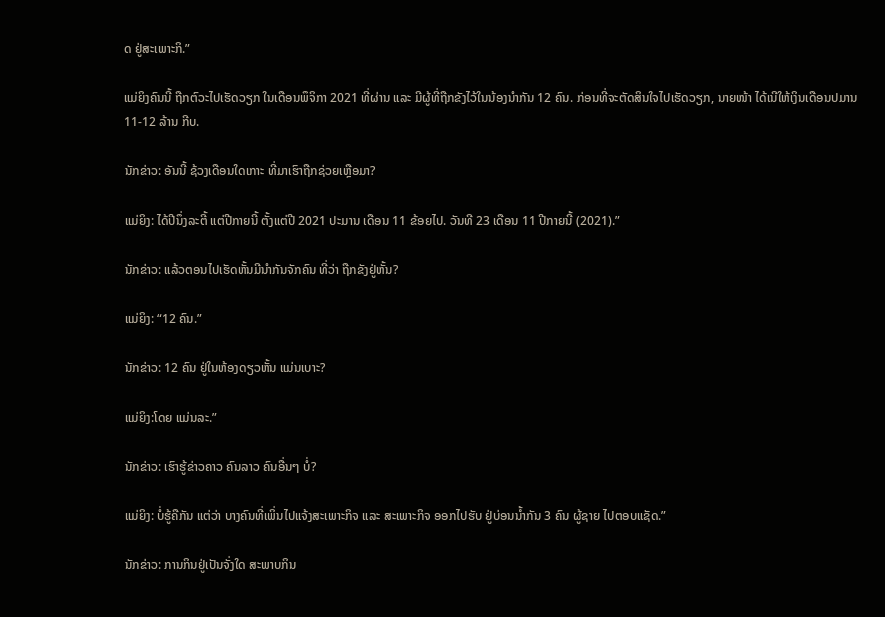ດ ຢູ່ສະເພາະກິ.”

ແມ່ຍິງຄົນນີ້ ຖືກຕົວະໄປເຮັດວຽກ ໃນເດືອນພຶຈິກາ 2021 ທີ່ຜ່ານ ແລະ ມີຜູ້ທີ່ຖືກຂັງໄວ້ໃນນ້ອງນຳກັນ 12 ຄົນ. ກ່ອນທີ່ຈະຕັດສິນໃຈໄປເຮັດວຽກ, ນາຍໜ້າ ໄດ້ເນີໃຫ້ເງິນເດືອນປມານ 11-12 ລ້ານ ກີບ.

ນັກຂ່າວ: ອັນນີ້ ຊ້ວງເດືອນໃດເກາະ ທີ່ມາເຮົາຖືກຊ່ວຍເຫຼືອມາ?

ແມ່ຍິງ: ໄດ້ປີນຶ່ງລະຕີ້ ແຕ່ປີກາຍນີ້ ຕັ້ງແຕ່ປີ 2021 ປະມານ ເດືອນ 11 ຂ້ອຍໄປ. ວັນທີ 23 ເດືອນ 11 ປີກາຍນີ້ (2021).”

ນັກຂ່າວ: ແລ້ວຕອນໄປເຮັດຫັ້ນມີນຳກັນຈັກຄົນ ທີ່ວ່າ ຖືກຂັງຢູ່ຫັ້ນ?

ແມ່ຍິງ: “12 ຄົນ.”

ນັກຂ່າວ: 12 ຄົນ ຢູ່ໃນຫ້ອງດຽວຫັ້ນ ແມ່ນເບາະ?

ແມ່ຍິງ:ໂດຍ ແມ່ນລະ.”

ນັກຂ່າວ: ເຮົາຮູ້ຂ່າວຄາວ ຄົນລາວ ຄົນອື່ນໆ ບໍ່?

ແມ່ຍິງ: ບໍ່ຮູ້ຄືກັນ ແຕ່ວ່າ ບາງຄົນທີ່ເພິ່ນໄປແຈ້ງສະເພາະກິຈ ແລະ ສະເພາະກິຈ ອອກໄປຮັບ ຢູ່ບ່ອນນ້ຳກັນ 3 ຄົນ ຜູ້ຊາຍ ໄປຕອບແຊັດ.”

ນັກຂ່າວ: ການກິນຢູ່ເປັນຈັ່ງໃດ ສະພາບກິນ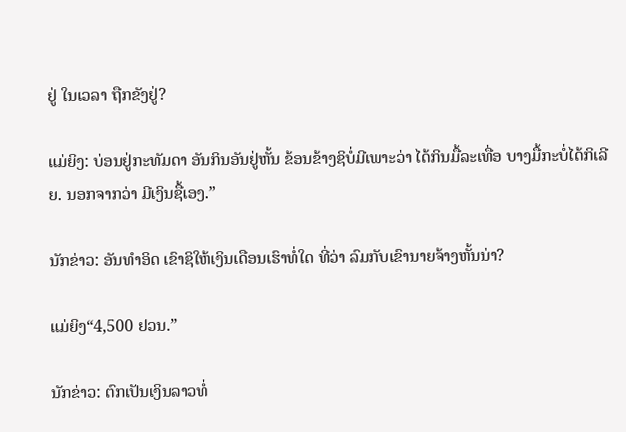ຢູ່ ໃນເວລາ ຖືກຂັງຢູ່?

ແມ່ຍິງ: ບ່ອນຢູ່ກະທັມດາ ອັນກິນອັນຢູ່ຫັ້ນ ຂ້ອນຂ້າງຊິບໍ່ມີເພາະວ່າ ໄດ້ກິນມື້ລະເທື່ອ ບາງມື້ກະບໍ່ໄດ້ກິເລີຍ. ນອກຈາກວ່າ ມີເງິນຊື້ເອງ.”

ນັກຂ່າວ: ອັນທຳອິດ ເຂົາຊິໃຫ້ເງິນເດືອນເຮົາທໍ່ໃດ ທີ່ວ່າ ລົມກັບເຂົານາຍຈ້າງຫັ້ນນ່າ?

ແມ່ຍິງ“4,500 ຢວນ.”

ນັກຂ່າວ: ຕົກເປັນເງິນລາວທໍ່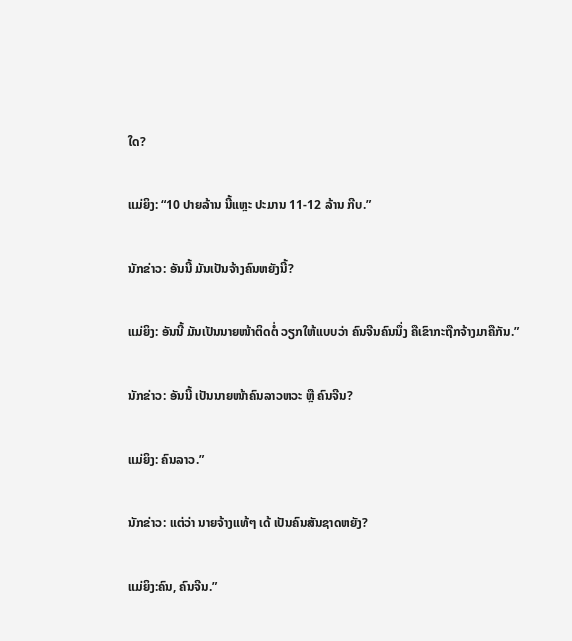ໃດ?

ແມ່ຍິງ: “10 ປາຍລ້ານ ນີ້ແຫຼະ ປະມານ 11-12 ລ້ານ ກີບ.”

ນັກຂ່າວ: ອັນນີ້ ມັນເປັນຈ້າງຄົນຫຍັງນີ້?

ແມ່ຍິງ: ອັນນີ້ ມັນເປັນນາຍໜ້າຕິດຕໍ່ ວຽກໃຫ້ແບບວ່າ ຄົນຈີນຄົນນຶ່ງ ຄືເຂົາກະຖືກຈ້າງມາຄືກັນ.”

ນັກຂ່າວ: ອັນນີ້ ເປັນນາຍໜ້າຄົນລາວຫວະ ຫຼື ຄົນຈີນ?

ແມ່ຍິງ: ຄົນລາວ.”

ນັກຂ່າວ: ແຕ່ວ່າ ນາຍຈ້າງແທ້ໆ ເດ້ ເປັນຄົນສັນຊາດຫຍັງ?

ແມ່ຍິງ:ຄົນ, ຄົນຈີນ.”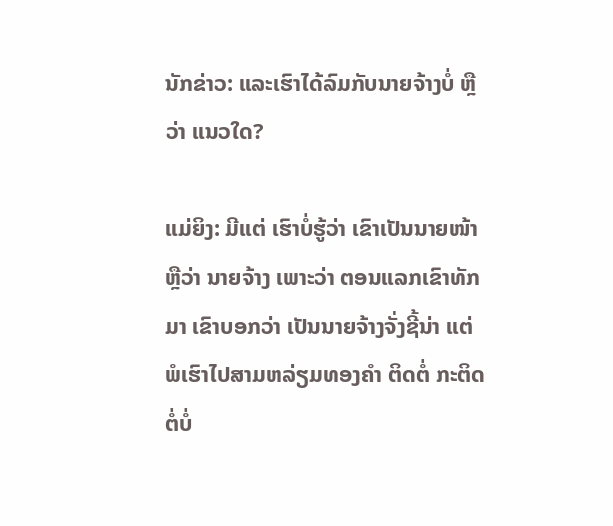ນັກຂ່າວ: ແລະເຮົາໄດ້ລົມກັບນາຍຈ້າງບໍ່ ຫຼືວ່າ ແນວໃດ?

ແມ່ຍິງ: ມີແຕ່ ເຮົາບໍ່ຮູ້ວ່າ ເຂົາເປັນນາຍໜ້າ ຫຼືວ່າ ນາຍຈ້າງ ເພາະວ່າ ຕອນແລກເຂົາທັກມາ ເຂົາບອກວ່າ ເປັນນາຍຈ້າງຈັ່ງຊີ້ນ່າ ແຕ່ ພໍເຮົາໄປສາມຫລ່ຽມທອງຄຳ ຕິດຕໍ່ ກະຕິດຕໍ່ບໍ່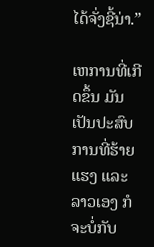ໄດ້ຈັ່ງຊີ້ນ່າ.”

ເຫການທີ່ເກີດຂຶ້ນ ມັນເປັນປະສົບການທີ່ຮ້າຍແຮງ ແລະ ລາວເອງ ກໍຈະບໍ່ກັບ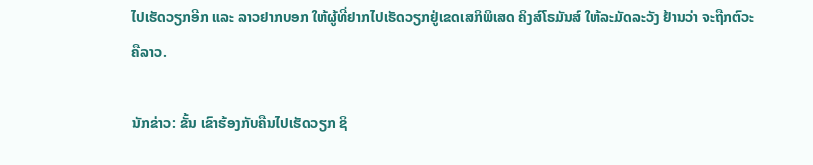ໄປເຮັດວຽກອີກ ແລະ ລາວຢາກບອກ ໃຫ້ຜູ້ທີ່ຢາກໄປເຮັດວຽກຢູ່ເຂດເສກິພິເສດ ຄິງສ໌ໂຣມັນສ໌ ໃຫ້ລະມັດລະວັງ ຢ້ານວ່າ ຈະຖືກຕົວະຄືລາວ.

ນັກຂ່າວ: ຂັ້ນ ເຂົາຮ້ອງກັບຄືນໄປເຮັດວຽກ ຊິ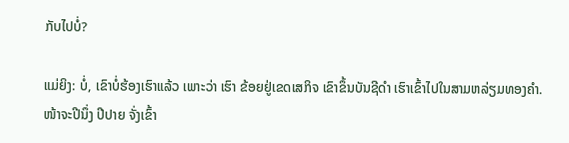ກັບໄປບໍ່?

ແມ່ຍິງ: ບໍ່, ເຂົາບໍ່ຮ້ອງເຮົາແລ້ວ ເພາະວ່າ ເຮົາ ຂ້ອຍຢູ່ເຂດເສກິຈ ເຂົາຂຶ້ນບັນຊີດຳ ເຮົາເຂົ້າໄປໃນສາມຫລ່ຽມທອງຄຳ. ໜ້າຈະປີນຶ່ງ ປີປາຍ ຈັ່ງເຂົ້າ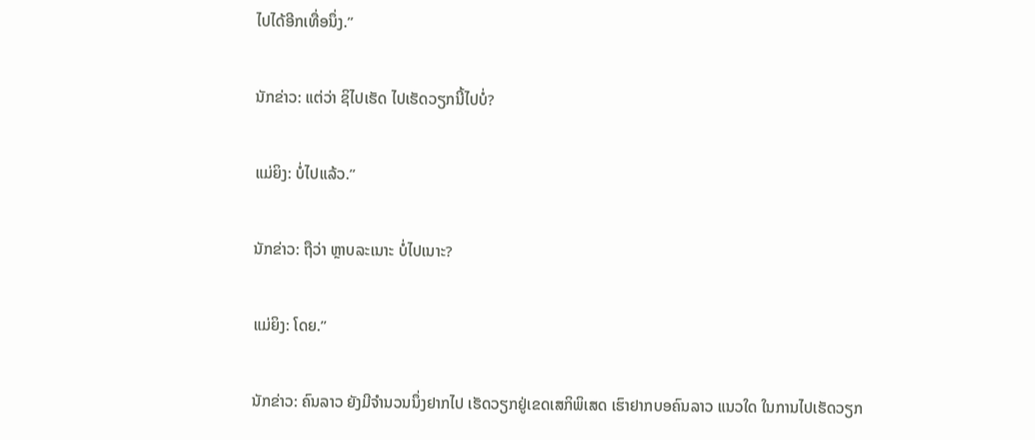ໄປໄດ້ອີກເທື່ອນຶ່ງ.”

ນັກຂ່າວ: ແຕ່ວ່າ ຊິໄປເຮັດ ໄປເຮັດວຽກນີ້ໄປບໍ່?

ແມ່ຍິງ: ບໍ່ໄປແລ້ວ.”

ນັກຂ່າວ: ຖືວ່າ ຫຼາບລະເນາະ ບໍ່ໄປເນາະ?

ແມ່ຍິງ: ໂດຍ.”

ນັກຂ່າວ: ຄົນລາວ ຍັງມີຈຳນວນນຶ່ງຢາກໄປ ເຮັດວຽກຢູ່ເຂດເສກິພິເສດ ເຮົາຢາກບອຄົນລາວ ແນວໃດ ໃນການໄປເຮັດວຽກ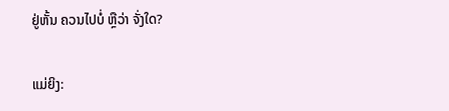ຢູ່ຫັ້ນ ຄວນໄປບໍ່ ຫຼືວ່າ ຈັ່ງໃດ?

ແມ່ຍິງ: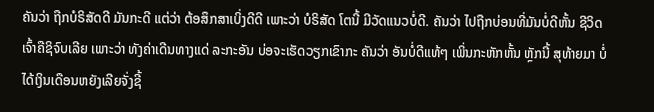ຄັນວ່າ ຖືກບໍຣິສັດດີ ມັນກະດີ ແຕ່ວ່າ ຕ້ອສຶກສາເບິ່ງດີດີ ເພາະວ່າ ບໍຣິສັດ ໂຕນີ້ ມີວັດແນວບໍ່ດີ. ຄັນວ່າ ໄປຖືກບ່ອນທີ່ມັນບໍ່ດີຫັ້ນ ຊີວິດເຈົ້າຄືຊິຈົບເລີຍ ເພາະວ່າ ທັງຄ່າເດີນທາງແດ່ ລະກະອັນ ບ່ອຈະເຮັດວຽກເຂົາກະ ຄັນວ່າ ອັນບໍ່ດີແທ້ໆ ເພິ່ນກະຫັກຫັ້ນ ຫຼັກນີ້ ສຸທ້າຍມາ ບໍ່ໄດ້ເງິນເດືອນຫຍັງເລີຍຈັ່ງຊີ້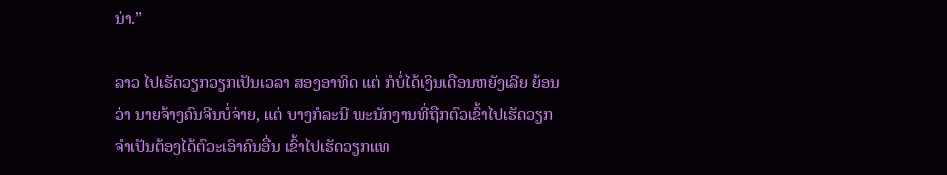ນ່າ.”

ລາວ ໄປເຮັດວຽກວຽກເປັນເວລາ ສອງອາທິດ ແຕ່ ກໍບໍ່ໄດ້ເງິນເດືອນຫຍັງເລີຍ ຍ້ອນວ່າ ນາຍຈ້າງຄົນຈີນບໍ່ຈ່າຍ, ແຕ່ ບາງກໍລະນີ ພະນັກງານທີ່ຖືກຕົວເຂົ້າໄປເຮັດວຽກ ຈຳເປັນຕ້ອງໄດ້ຕົວະເອົາຄົນອື່ນ ເຂົ້າໄປເຮັດວຽກແທ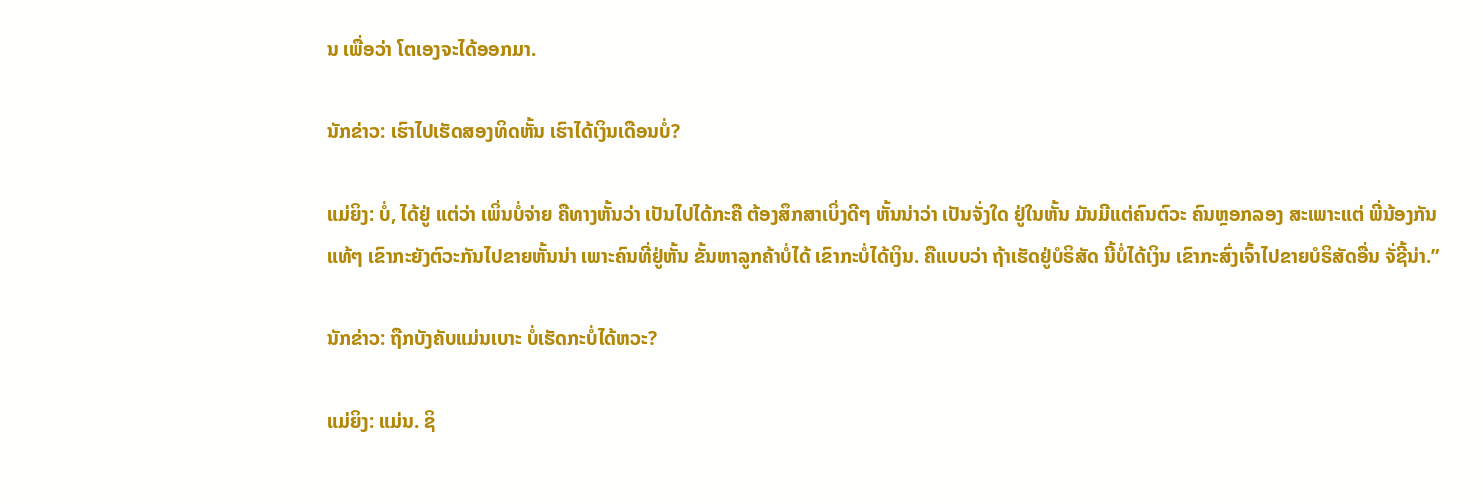ນ ເພື່ອວ່າ ໂຕເອງຈະໄດ້ອອກມາ.

ນັກຂ່າວ: ເຮົາໄປເຮັດສອງທິດຫັ້ນ ເຮົາໄດ້ເງິນເດືອນບໍ່?

ແມ່ຍິງ: ບໍ່, ໄດ້ຢູ່ ແຕ່ວ່າ ເພິ່ນບໍ່ຈ່າຍ ຄືທາງຫັ້ນວ່າ ເປັນໄປໄດ້ກະຄື ຕ້ອງສຶກສາເບິ່ງດີໆ ຫັ້ນນ່າວ່າ ເປັນຈັ່ງໃດ ຢູ່ໃນຫັ້ນ ມັນມີແຕ່ຄົນຕົວະ ຄົນຫຼອກລອງ ສະເພາະແຕ່ ພີ່ນ້ອງກັນແທ້ໆ ເຂົາກະຍັງຕົວະກັນໄປຂາຍຫັ້ນນ່າ ເພາະຄົນທີ່ຢູ່ຫັ້ນ ຂັ້ນຫາລູກຄ້າບໍ່ໄດ້ ເຂົາກະບໍ່ໄດ້ເງິນ. ຄືແບບວ່າ ຖ້າເຮັດຢູ່ບໍຣິສັດ ນີ້ບໍ່ໄດ້ເງິນ ເຂົາກະສົ່ງເຈົ້າໄປຂາຍບໍຣິສັດອື່ນ ຈັ່ຊີ້ນ່າ.”

ນັກຂ່າວ: ຖືກບັງຄັບແມ່ນເບາະ ບໍ່ເຮັດກະບໍ່ໄດ້ຫວະ?

ແມ່ຍິງ: ແມ່ນ. ຊິ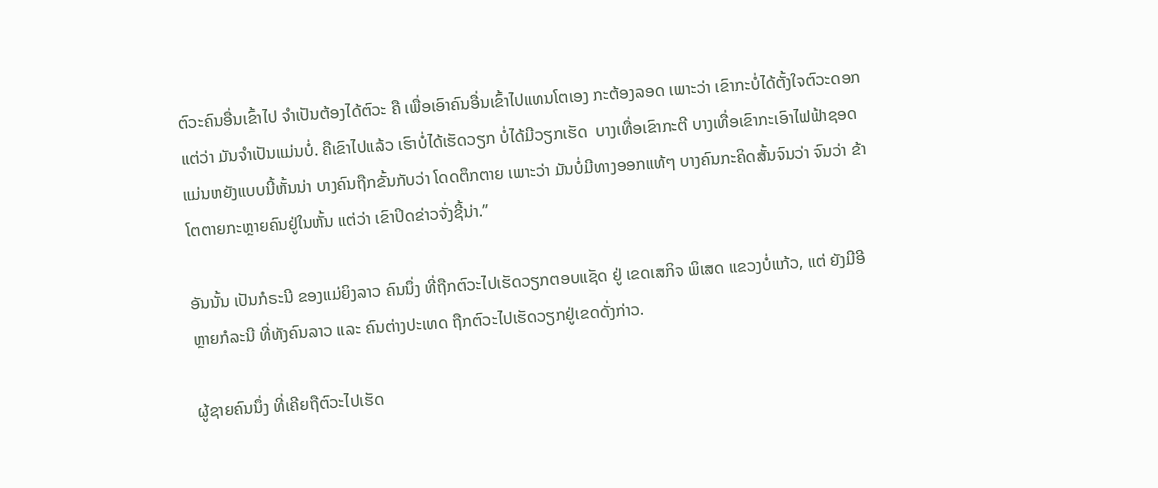ຕົວະຄົນອື່ນເຂົ້າໄປ ຈຳເປັນຕ້ອງໄດ້ຕົວະ ຄື ເພື່ອເອົາຄົນອື່ນເຂົ້າໄປແທນໂຕເອງ ກະຕ້ອງລອດ ເພາະວ່າ ເຂົາກະບໍ່ໄດ້ຕັ້ງໃຈຕົວະດອກ ແຕ່ວ່າ ມັນຈຳເປັນແມ່ນບໍ່. ຄືເຂົາໄປແລ້ວ ເຮົາບໍ່ໄດ້ເຮັດວຽກ ບໍ່ໄດ້ມີວຽກເຮັດ  ບາງເທື່ອເຂົາກະຕີ ບາງເທື່ອເຂົາກະເອົາໄຟຟ້າຊອດ ແມ່ນຫຍັງແບບນີ້ຫັ້ນນ່າ ບາງຄົນຖືກຂັ້ນກັບວ່າ ໂດດຕຶກຕາຍ ເພາະວ່າ ມັນບໍ່ມີທາງອອກແທ້ໆ ບາງຄົນກະຄິດສັ້ນຈົນວ່າ ຈົນວ່າ ຂ້າໂຕຕາຍກະຫຼາຍຄົນຢູ່ໃນຫັ້ນ ແຕ່ວ່າ ເຂົາປິດຂ່າວຈັ່ງຊີ້ນ່າ.”

ອັນນັ້ນ ເປັນກໍຣະນີ ຂອງແມ່ຍິງລາວ ຄົນນຶ່ງ ທີ່ຖືກຕົວະໄປເຮັດວຽກຕອບແຊັດ ຢູ່ ເຂດເສກິຈ ພິເສດ ແຂວງບໍ່ແກ້ວ, ແຕ່ ຍັງມີອີຫຼາຍກໍລະນີ ທີ່ທັງຄົນລາວ ແລະ ຄົນຕ່າງປະເທດ ຖືກຕົວະໄປເຮັດວຽກຢູ່ເຂດດັ່ງກ່າວ.

ຜູ້ຊາຍຄົນນຶ່ງ ທີ່ເຄີຍຖືຕົວະໄປເຮັດ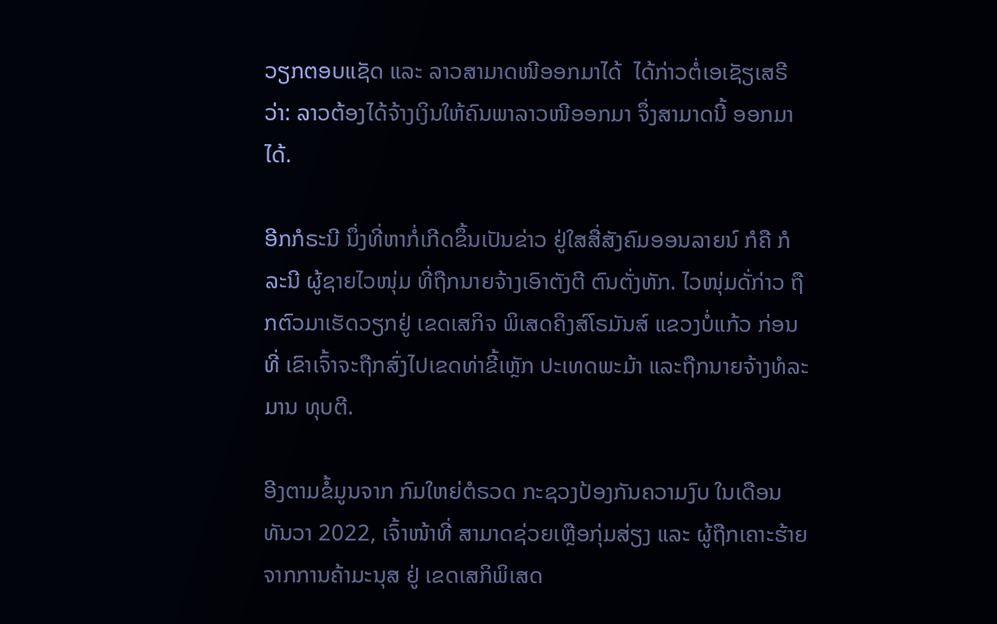ວຽກຕອບແຊັດ ແລະ ລາວສາມາດໜີອອກມາໄດ້  ໄດ້ກ່າວຕໍ່ເອເຊັຽເສຣີວ່າ: ລາວຕ້ອງໄດ້ຈ້າງເງິນໃຫ້ຄົນພາລາວໜີອອກມາ ຈຶ່ງສາມາດນີ້ ອອກມາໄດ້.

ອີກກໍຣະນີ ນຶ່ງທີ່ຫາກໍ່ເກີດຂຶ້ນເປັນຂ່າວ ຢູ່ໃສສື່ສັງຄົມອອນລາຍນ໌ ກໍຄື ກໍລະນີ ຜູ້ຊາຍໄວໜຸ່ມ ທີ່ຖືກນາຍຈ້າງເອົາຕັງຕີ ຕົນຕັ່ງຫັກ. ໄວໜຸ່ມດັ່ກ່າວ ຖືກຕົວມາເຮັດວຽກຢູ່ ເຂດເສກິຈ ພິເສດຄິງສ໌ໂຣມັນສ໌ ແຂວງບໍ່ແກ້ວ ກ່ອນທີ່ ເຂົາເຈົ້າຈະຖືກສົ່ງໄປເຂດທ່າຂີ້ເຫຼັກ ປະເທດພະມ້າ ແລະຖືກນາຍຈ້າງທໍລະມານ ທຸບຕີ.

ອີງຕາມຂໍ້ມູນຈາກ ກົມໃຫຍ່ຕໍຣວດ ກະຊວງປ້ອງກັນຄວາມງົບ ໃນເດືອນທັນວາ 2022, ເຈົ້າໜ້າທີ່ ສາມາດຊ່ວຍເຫຼືອກຸ່ມສ່ຽງ ແລະ ຜູ້ຖືກເຄາະຮ້າຍຈາກການຄ້າມະນຸສ ຢູ່ ເຂດເສກິພິເສດ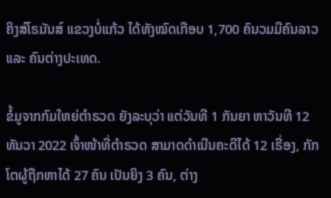ຄິງສ໌ໂຣມັນສ໌ ແຂວງບໍ່ແກ້ວ ໄດ້ທັງໝົດເກືອບ 1,700 ຄົນວມມີຄົນລາວ ແລະ ຄົນຕ່າງປະເທດ.

ຂໍ້ມູຈາກກົມໃຫຍ່ຕຳຣວດ ຍັງລະບຸວ່າ ແຕ່ວັນທີ 1 ກັນຍາ ຫາວັນທີ 12 ທັນວາ 2022 ເຈົ້າໜ້າທີ່ຕຳຣວດ ສາມາດດຳເນີນຄະດີໄດ້ 12 ເຣື່ອງ, ກັກໂຕຜູ້ຖືກຫາໄດ້ 27 ຄົນ ເປັນຍິງ 3 ຄົນ, ຕ່າງ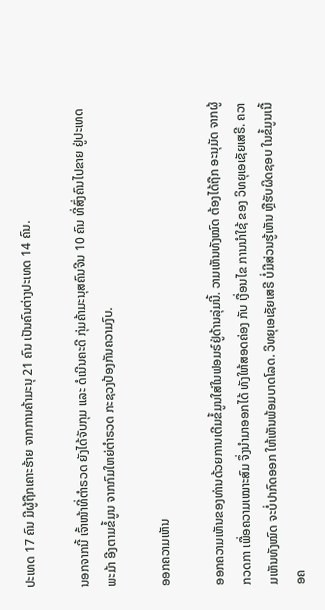ປະເທດ 17 ຄົນ ມີຜູ້ຖືກເຄາະຮ້າຍ ຈາກການຄ້າມະນຸ 21 ຄົນ ເປັນຄົນຕ່າງປະເທດ 14 ຄົນ.

ນອກຈາກນີ້ ເຈົ້າໜ້າທີ່ຕຳຣວດ ຍັງໄດ້ຈັບກຸມ ແລະ ດໍເນີນຄະດີ ກຸ່ມຄ້າມະນຸສຄົນຈີນ 10 ຄົນ ທີ່ສົ່ງຄົນໄປຂາຍ ຢູ່ປະເທດພະມ້າ ອີງຕາມຂໍ້ມູນ ຈາກກົມໃຫຍ່ຕຳຣວດ ກະຊວງປ້ອງກັນຄວາມງົບ.

ອອກຄວາມເຫັນ

ອອກຄວາມເຫັນຂອງທ່ານດ້ວຍການເຕີມຂໍ້ມູນໃສ່ໃນຟອມຣ໌ຢູ່ດ້ານລຸ່ມນີ້. ວາມເຫັນທັງໝົດ ຕ້ອງໄດ້ຖືກ ອະນຸມັດ ຈາກຜູ້ ກວດກາ ເພື່ອຄວາມເໝາະສົມ ຈຶ່ງນໍາມາອອກໄດ້ ທັງໃຫ້ສອດຄ່ອງ ກັບ ເງື່ອນໄຂ ການນຳໃຊ້ ຂອງ ວິທຍຸເອເຊັຍເສຣີ. ຄວາມເຫັນທັງໝົດ ຈະບໍ່ປາກົດອອກ ໃຫ້ເຫັນພ້ອມບາດໂລດ. ວິທຍຸເອເຊັຍເສຣີ ບໍ່ມີສ່ວນຮູ້ເຫັນ ຫຼືຮັບຜິດຊອບ ໃນຂໍ້ມູນເນື້ອຄ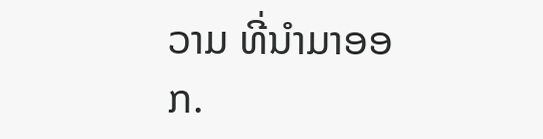ວາມ ທີ່ນໍາມາອອກ.